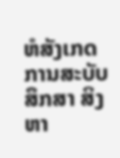ຫໍສັງເກດການສະບັບສຶກສາ ສິງຫາ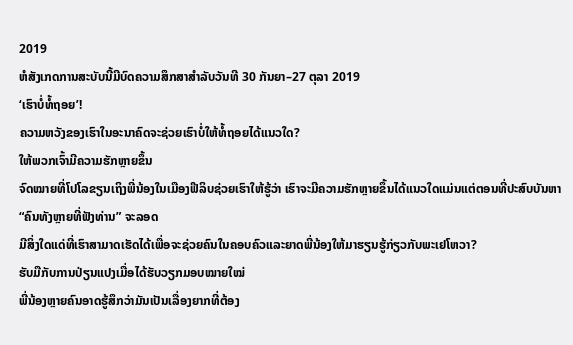2019
ຫໍສັງເກດການສະບັບນີ້ມີບົດຄວາມສຶກສາສຳລັບວັນທີ 30 ກັນຍາ–27 ຕຸລາ 2019
‘ເຮົາບໍ່ທໍ້ຖອຍ’!
ຄວາມຫວັງຂອງເຮົາໃນອະນາຄົດຈະຊ່ວຍເຮົາບໍ່ໃຫ້ທໍ້ຖອຍໄດ້ແນວໃດ?
ໃຫ້ພວກເຈົ້າມີຄວາມຮັກຫຼາຍຂຶ້ນ
ຈົດໝາຍທີ່ໂປໂລຂຽນເຖິງພີ່ນ້ອງໃນເມືອງຟີລິບຊ່ວຍເຮົາໃຫ້ຮູ້ວ່າ ເຮົາຈະມີຄວາມຮັກຫຼາຍຂຶ້ນໄດ້ແນວໃດແມ່ນແຕ່ຕອນທີ່ປະສົບບັນຫາ
“ຄົນທັງຫຼາຍທີ່ຟັງທ່ານ” ຈະລອດ
ມີສິ່ງໃດແດ່ທີ່ເຮົາສາມາດເຮັດໄດ້ເພື່ອຈະຊ່ວຍຄົນໃນຄອບຄົວແລະຍາດພີ່ນ້ອງໃຫ້ມາຮຽນຮູ້ກ່ຽວກັບພະເຢໂຫວາ?
ຮັບມືກັບການປ່ຽນແປງເມື່ອໄດ້ຮັບວຽກມອບໝາຍໃໝ່
ພີ່ນ້ອງຫຼາຍຄົນອາດຮູ້ສຶກວ່າມັນເປັນເລື່ອງຍາກທີ່ຕ້ອງ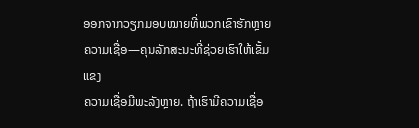ອອກຈາກວຽກມອບໝາຍທີ່ພວກເຂົາຮັກຫຼາຍ
ຄວາມເຊື່ອ—ຄຸນລັກສະນະທີ່ຊ່ວຍເຮົາໃຫ້ເຂັ້ມແຂງ
ຄວາມເຊື່ອມີພະລັງຫຼາຍ. ຖ້າເຮົາມີຄວາມເຊື່ອ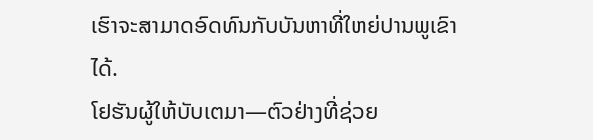ເຮົາຈະສາມາດອົດທົນກັບບັນຫາທີ່ໃຫຍ່ປານພູເຂົາໄດ້.
ໂຢຮັນຜູ້ໃຫ້ບັບເຕມາ—ຕົວຢ່າງທີ່ຊ່ວຍ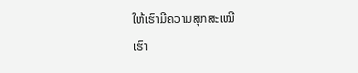ໃຫ້ເຮົາມີຄວາມສຸກສະເໝີ
ເຮົາ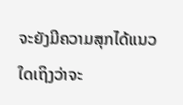ຈະຍັງມີຄວາມສຸກໄດ້ແນວໃດເຖິງວ່າຈະ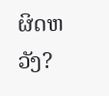ຜິດຫວັງ?